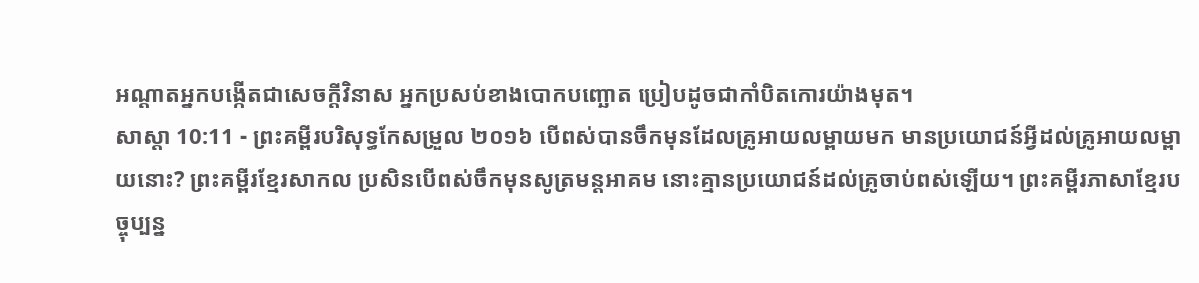អណ្ដាតអ្នកបង្កើតជាសេចក្ដីវិនាស អ្នកប្រសប់ខាងបោកបញ្ឆោត ប្រៀបដូចជាកាំបិតកោរយ៉ាងមុត។
សាស្តា 10:11 - ព្រះគម្ពីរបរិសុទ្ធកែសម្រួល ២០១៦ បើពស់បានចឹកមុនដែលគ្រូអាយលម្ពាយមក មានប្រយោជន៍អ្វីដល់គ្រូអាយលម្ពាយនោះ? ព្រះគម្ពីរខ្មែរសាកល ប្រសិនបើពស់ចឹកមុនសូត្រមន្តអាគម នោះគ្មានប្រយោជន៍ដល់គ្រូចាប់ពស់ឡើយ។ ព្រះគម្ពីរភាសាខ្មែរបច្ចុប្បន្ន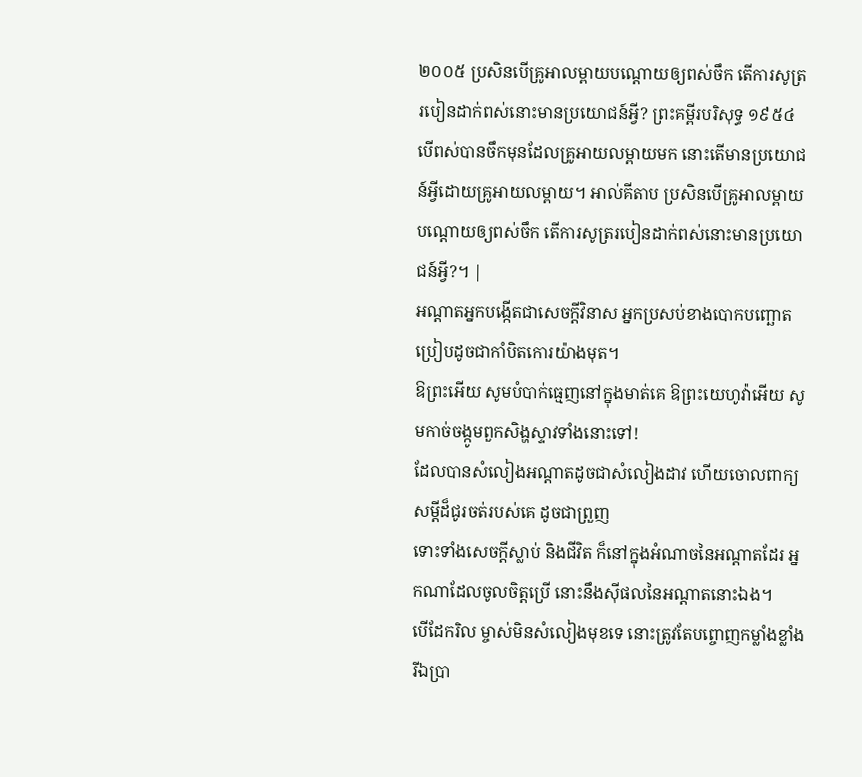២០០៥ ប្រសិនបើគ្រូអាលម្ពាយបណ្ដោយឲ្យពស់ចឹក តើការសូត្ររបៀនដាក់ពស់នោះមានប្រយោជន៍អ្វី? ព្រះគម្ពីរបរិសុទ្ធ ១៩៥៤ បើពស់បានចឹកមុនដែលគ្រូអាយលម្ពាយមក នោះតើមានប្រយោជន៍អ្វីដោយគ្រូអាយលម្ពាយ។ អាល់គីតាប ប្រសិនបើគ្រូអាលម្ពាយបណ្ដោយឲ្យពស់ចឹក តើការសូត្ររបៀនដាក់ពស់នោះមានប្រយោជន៍អ្វី?។ |
អណ្ដាតអ្នកបង្កើតជាសេចក្ដីវិនាស អ្នកប្រសប់ខាងបោកបញ្ឆោត ប្រៀបដូចជាកាំបិតកោរយ៉ាងមុត។
ឱព្រះអើយ សូមបំបាក់ធ្មេញនៅក្នុងមាត់គេ ឱព្រះយេហូវ៉ាអើយ សូមកាច់ចង្កូមពួកសិង្ហស្ទាវទាំងនោះទៅ!
ដែលបានសំលៀងអណ្ដាតដូចជាសំលៀងដាវ ហើយចោលពាក្យសម្ដីដ៏ជូរចត់របស់គេ ដូចជាព្រួញ
ទោះទាំងសេចក្ដីស្លាប់ និងជីវិត ក៏នៅក្នុងអំណាចនៃអណ្ដាតដែរ អ្នកណាដែលចូលចិត្តប្រើ នោះនឹងស៊ីផលនៃអណ្ដាតនោះឯង។
បើដែករិល ម្ចាស់មិនសំលៀងមុខទេ នោះត្រូវតែបព្ចោញកម្លាំងខ្លាំង រីឯប្រា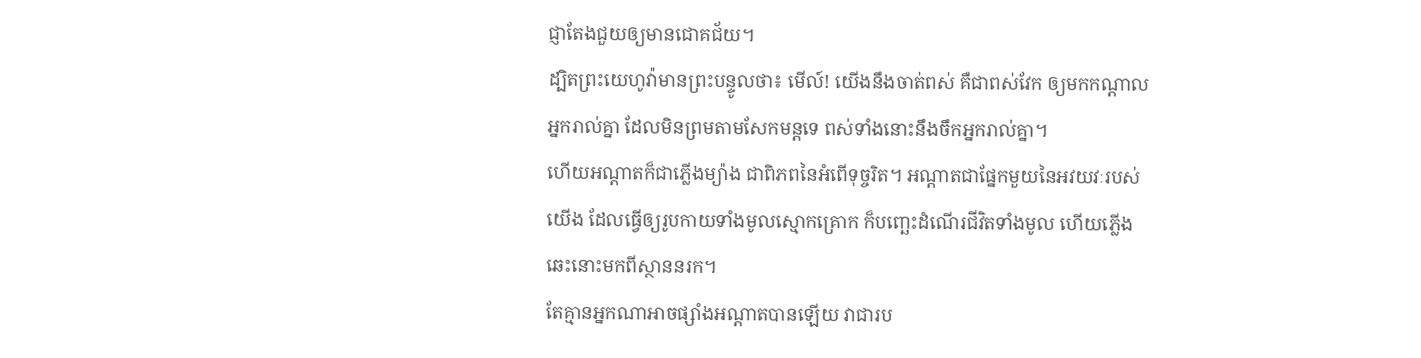ជ្ញាតែងជួយឲ្យមានជោគជ័យ។
ដ្បិតព្រះយេហូវ៉ាមានព្រះបន្ទូលថា៖ មើល៍! យើងនឹងចាត់ពស់ គឺជាពស់វែក ឲ្យមកកណ្ដាលអ្នករាល់គ្នា ដែលមិនព្រមតាមសែកមន្តទេ ពស់ទាំងនោះនឹងចឹកអ្នករាល់គ្នា។
ហើយអណ្តាតក៏ជាភ្លើងម្យ៉ាង ជាពិភពនៃអំពើទុច្ចរិត។ អណ្ដាតជាផ្នែកមួយនៃអវយវៈរបស់យើង ដែលធ្វើឲ្យរូបកាយទាំងមូលស្មោកគ្រោក ក៏បញ្ឆេះដំណើរជីវិតទាំងមូល ហើយភ្លើងឆេះនោះមកពីស្ថាននរក។
តែគ្មានអ្នកណាអាចផ្សាំងអណ្តាតបានឡើយ វាជារប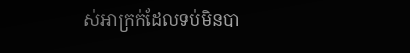ស់អាក្រក់ដែលទប់មិនបា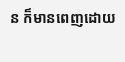ន ក៏មានពេញដោយ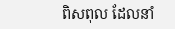ពិសពុល ដែលនាំ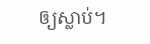ឲ្យស្លាប់។